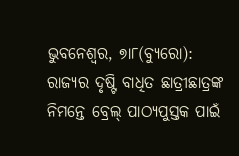ଭୁବନେଶ୍ୱର, ୭ା୮(ବ୍ୟୁରୋ): ରାଜ୍ୟର ଦୃଷ୍ଟି ବାଧିତ ଛାତ୍ରୀଛାତ୍ରଙ୍କ ନିମନ୍ତେ ବ୍ରେଲ୍ ପାଠ୍ୟପୁସ୍ତକ ପାଇଁ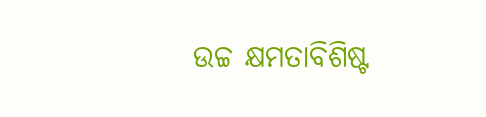ଉଚ୍ଚ କ୍ଷମତାବିଶିଷ୍ଟ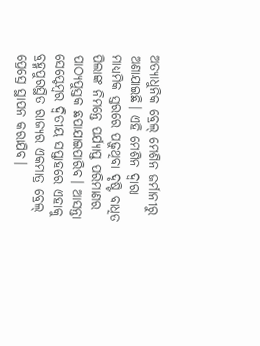ଅତ୍ୟାଧୁନିକ ବ୍ରେଲ୍ ମେଶିନ ଜର୍ମାନୀରୁ ଅଣାଯାଇଛି। ଏହି ମେଶିନ ଦ୍ୱାରା ମାଧ୍ୟମିକ ସ୍ତରରେ ପଢ଼ୁଥିବା ଦୃଷ୍ଟି ବାଧିତ ପିଲାଙ୍କ ନିମନ୍ତେ ପର୍ଯ୍ୟାପ୍ତ ପରିମାଣର ପାଠ୍ୟପୁସ୍ତକ ଛପାଯାଇପାରିବ। ଆସନ୍ତା ସେପ୍ଟେମ୍ବର ଦ୍ବିତୀୟ ସପ୍ତାହରେ ଏହାକୁ ବ୍ରହ୍ମପୁରସ୍ଥିତ ରାଜ୍ୟର ଏକମାତ୍ର ବ୍ରେଲ୍ ପ୍ରେସ୍ରେ ସ୍ଥାପନ କରାଯିବ।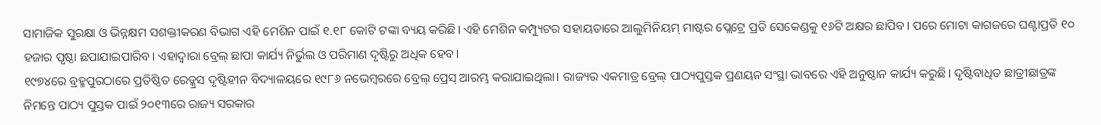ସାମାଜିକ ସୁରକ୍ଷା ଓ ଭିନ୍ନକ୍ଷମ ସଶକ୍ତୀକରଣ ବିଭାଗ ଏହି ମେଶିନ ପାଇଁ ୧.୧୮ କୋଟି ଟଙ୍କା ବ୍ୟୟ କରିଛି। ଏହି ମେଶିନ କମ୍ପ୍ୟୁଟର ସହାୟତାରେ ଆଲୁମିନିୟମ୍ ମାଷ୍ଟର ପ୍ଲେଟ୍ରେ ପ୍ରତି ସେକେଣ୍ଡକୁ ୧୬ଟି ଅକ୍ଷର ଛାପିବ। ପରେ ମୋଟା କାଗଜରେ ଘଣ୍ଟାପ୍ରତି ୧୦ ହଜାର ପୃଷ୍ଠା ଛପାଯାଇପାରିବ। ଏହାଦ୍ୱାରା ବ୍ରେଲ୍ ଛାପା କାର୍ଯ୍ୟ ନିର୍ଭୁଲ ଓ ପରିମାଣ ଦୃଷ୍ଟିରୁ ଅଧିକ ହେବ।
୧୯୭୪ରେ ବ୍ରହ୍ମପୁରଠାରେ ପ୍ରତିଷ୍ଠିତ ରେଡ୍କ୍ରସ ଦୃଷ୍ଟିହୀନ ବିଦ୍ୟାଳୟରେ ୧୯୮୬ ନଭେମ୍ବରରେ ବ୍ରେଲ୍ ପ୍ରେସ୍ ଆରମ୍ଭ କରାଯାଇଥିଲା। ରାଜ୍ୟର ଏକମାତ୍ର ବ୍ରେଲ୍ ପାଠ୍ୟପୁସ୍ତକ ପ୍ରଣୟନ ସଂସ୍ଥା ଭାବରେ ଏହି ଅନୁଷ୍ଠାନ କାର୍ଯ୍ୟ କରୁଛି। ଦୃଷ୍ଟିବାଧିତ ଛାତ୍ରୀଛାତ୍ରଙ୍କ ନିମନ୍ତେ ପାଠ୍ୟ ପୁସ୍ତକ ପାଇଁ ୨୦୧୩ରେ ରାଜ୍ୟ ସରକାର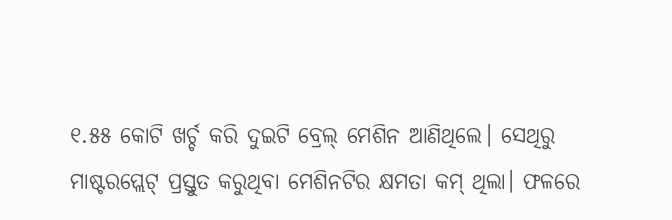୧.୫୫ କୋଟି ଖର୍ଚ୍ଚ କରି ଦୁଇଟି ବ୍ରେଲ୍ ମେଶିନ ଆଣିଥିଲେ। ସେଥିରୁ ମାଷ୍ଟରପ୍ଲେଟ୍ ପ୍ରସ୍ତୁତ କରୁଥିବା ମେଶିନଟିର କ୍ଷମତା କମ୍ ଥିଲା। ଫଳରେ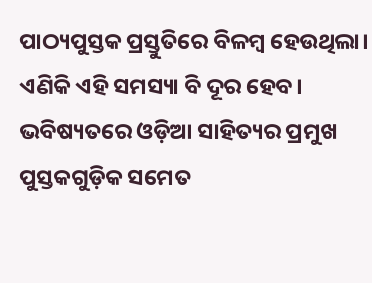ପାଠ୍ୟପୁସ୍ତକ ପ୍ରସ୍ତୁତିରେ ବିଳମ୍ବ ହେଉଥିଲା। ଏଣିକି ଏହି ସମସ୍ୟା ବି ଦୂର ହେବ। ଭବିଷ୍ୟତରେ ଓଡ଼ିଆ ସାହିତ୍ୟର ପ୍ରମୁଖ ପୁସ୍ତକଗୁଡ଼ିକ ସମେତ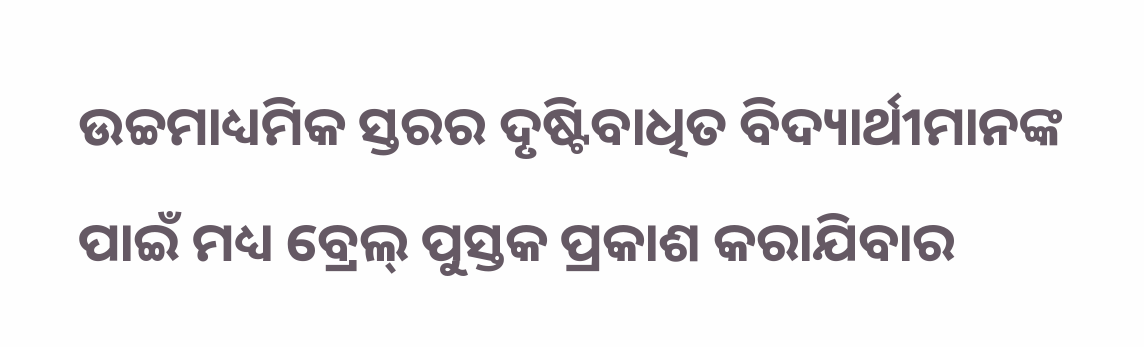ଉଚ୍ଚମାଧ୍ୟମିକ ସ୍ତରର ଦୃଷ୍ଟିବାଧିତ ବିଦ୍ୟାର୍ଥୀମାନଙ୍କ ପାଇଁ ମଧ୍ୟ ବ୍ରେଲ୍ ପୁସ୍ତକ ପ୍ରକାଶ କରାଯିବାର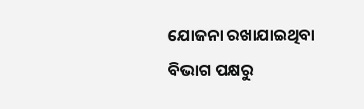ଯୋଜନା ରଖାଯାଇଥିବା ବିଭାଗ ପକ୍ଷରୁ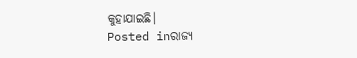କୁହାଯାଇଛି।
Posted inରାଜ୍ୟ